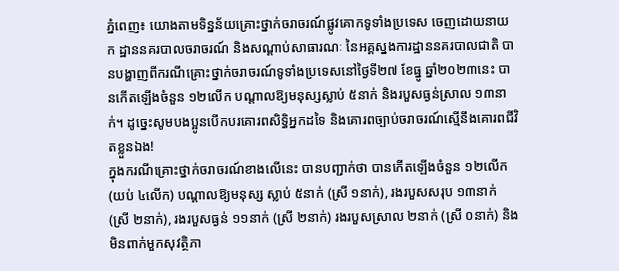ភ្នំពេញ៖ យោងតាមទិន្នន័យគ្រោះថ្នាក់ចរាចរណ៍ផ្លូវគោកទូទាំងប្រទេស ចេញដោយនាយក ដ្ឋាននគរបាលចរាចរណ៍ និងសណ្តាប់សាធារណៈ នៃអគ្គស្នងការដ្ឋាននគរបាលជាតិ បានបង្ហាញពីករណីគ្រោះថ្នាក់ចរាចរណ៍ទូទាំងប្រទេសនៅថ្ងៃទី២៧ ខែធ្នូ ឆ្នាំ២០២៣នេះ បានកើតឡើងចំនួន ១២លើក បណ្តាលឱ្យមនុស្សស្លាប់ ៥នាក់ និងរបួសធ្ងន់ស្រាល ១៣នាក់។ ដូច្នេះសូមបងប្អូនបេីកបរគោរពសិទ្ធិអ្នកដទៃ និងគោរពច្បាប់ចរាចរណ៍ស្មើនឹងគោរពជីវិតខ្លួនឯង!
ក្នុងករណីគ្រោះថ្នាក់ចរាចរណ៍ខាងលេីនេះ បានបញ្ជាក់ថា បានកើតឡើងចំនួន ១២លើក (យប់ ៤លើក) បណ្តាលឱ្យមនុស្ស ស្លាប់ ៥នាក់ (ស្រី ១នាក់), រងរបួសសរុប ១៣នាក់ (ស្រី ២នាក់), រងរបួសធ្ងន់ ១១នាក់ (ស្រី ២នាក់) រងរបួសស្រាល ២នាក់ (ស្រី ០នាក់) និងមិនពាក់មួកសុវត្ថិភា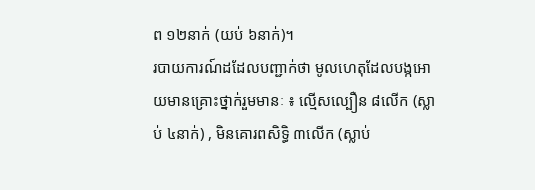ព ១២នាក់ (យប់ ៦នាក់)។
របាយការណ៍ដដែលបញ្ជាក់ថា មូលហេតុដែលបង្កអោយមានគ្រោះថ្នាក់រួមមានៈ ៖ ល្មើសល្បឿន ៨លើក (ស្លាប់ ៤នាក់) , មិនគោរពសិទ្ធិ ៣លើក (ស្លាប់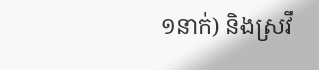១នាក់) និងស្រវឹ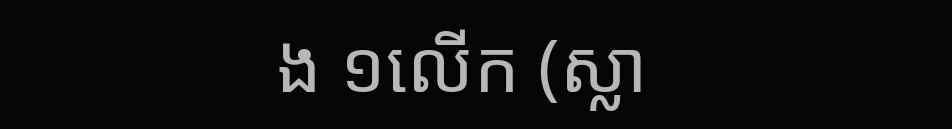ង ១លើក (ស្លា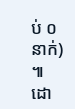ប់ ០នាក់) ៕
ដោ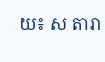យ៖ ស តារា